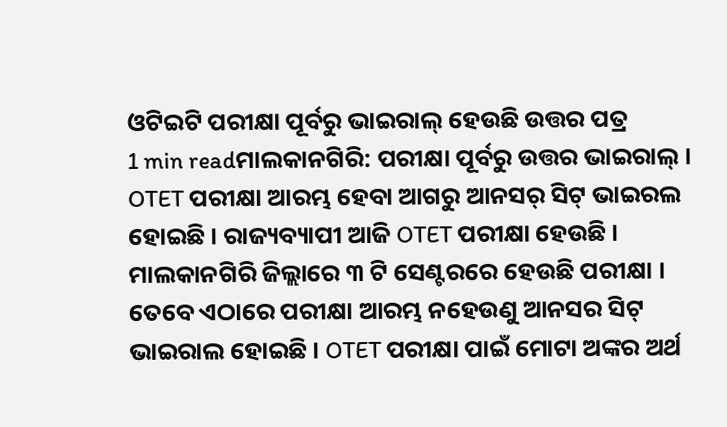ଓଟିଇଟି ପରୀକ୍ଷା ପୂର୍ବରୁ ଭାଇରାଲ୍ ହେଉଛି ଉତ୍ତର ପତ୍ର
1 min readମାଲକାନଗିରି: ପରୀକ୍ଷା ପୂର୍ବରୁ ଉତ୍ତର ଭାଇରାଲ୍ । OTET ପରୀକ୍ଷା ଆରମ୍ଭ ହେବା ଆଗରୁ ଆନସର୍ ସିଟ୍ ଭାଇରଲ ହୋଇଛି । ରାଜ୍ୟବ୍ୟାପୀ ଆଜି OTET ପରୀକ୍ଷା ହେଉଛି । ମାଲକାନଗିରି ଜିଲ୍ଲାରେ ୩ ଟି ସେଣ୍ଟରରେ ହେଉଛି ପରୀକ୍ଷା । ତେବେ ଏଠାରେ ପରୀକ୍ଷା ଆରମ୍ଭ ନହେଉଣୁ ଆନସର ସିଟ୍ ଭାଇରାଲ ହୋଇଛି । OTET ପରୀକ୍ଷା ପାଇଁ ମୋଟା ଅଙ୍କର ଅର୍ଥ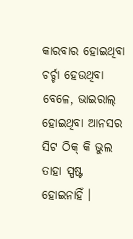କାରବାର ହୋଇଥିବା ଚର୍ଚ୍ଚା ହେଉଥିବା ବେଳେ, ଭାଇରାଲ୍ ହୋଇଥିବା ଆନସର ସିଟ ଠିକ୍ କି ଭୁଲ ତାହା ସ୍ପଷ୍ଟ ହୋଇନାହିଁ ।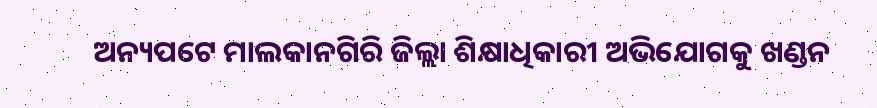ଅନ୍ୟପଟେ ମାଲକାନଗିରି ଜିଲ୍ଲା ଶିକ୍ଷାଧିକାରୀ ଅଭିଯୋଗକୁ ଖଣ୍ଡନ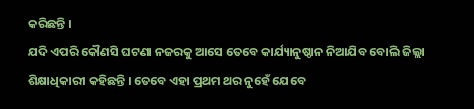କରିଛନ୍ତି ।
ଯଦି ଏପରି କୌଣସି ଘଟଣା ନଜରକୁ ଆସେ ତେବେ କାର୍ଯ୍ୟାନୁଷ୍ଠାନ ନିଆଯିବ ବୋଲି ଜିଲ୍ଲା ଶିକ୍ଷାଧିକାରୀ କହିଛନ୍ତି । ତେବେ ଏହା ପ୍ରଥମ ଥର ନୁହେଁ ଯେବେ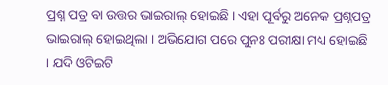ପ୍ରଶ୍ନ ପତ୍ର ବା ଉତ୍ତର ଭାଇରାଲ୍ ହୋଇଛି । ଏହା ପୂର୍ବରୁ ଅନେକ ପ୍ରଶ୍ନପତ୍ର ଭାଇରାଲ୍ ହୋଇଥିଲା । ଅଭିଯୋଗ ପରେ ପୁନଃ ପରୀକ୍ଷା ମଧ୍ୟ ହୋଇଛି । ଯଦି ଓଟିଇଟି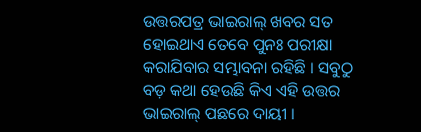ଉତ୍ତରପତ୍ର ଭାଇରାଲ୍ ଖବର ସତ ହୋଇଥାଏ ତେବେ ପୁନଃ ପରୀକ୍ଷା କରାଯିବାର ସମ୍ଭାବନା ରହିଛି । ସବୁଠୁ ବଡ଼ କଥା ହେଉଛି କିଏ ଏହି ଉତ୍ତର ଭାଇରାଲ୍ ପଛରେ ଦାୟୀ ।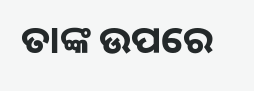ତାଙ୍କ ଉପରେ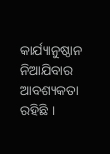କାର୍ଯ୍ୟାନୁଷ୍ଠାନ ନିଆଯିବାର ଆବଶ୍ୟକତା ରହିଛି ।